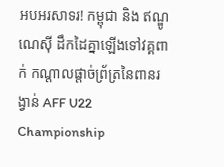អបអរសាទរ! កម្ពុជា និង ឥណ្ឌូណេស៊ី ដឹកដៃគ្នាឡើងទៅវគ្គពាក់ កណ្តាលផ្តាច់ព្រ័ត្រនៃពានរង្វាន់ AFF U22 Championship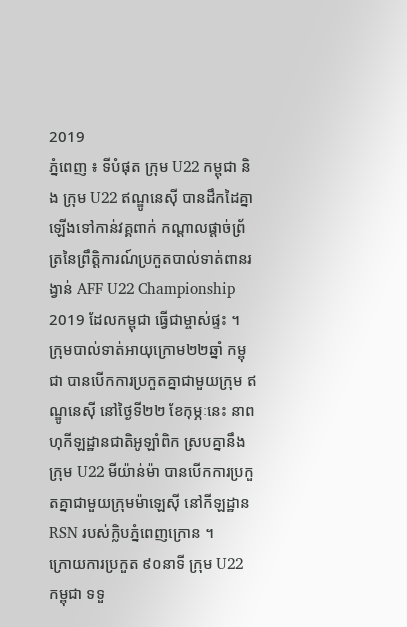2019
ភ្នំពេញ ៖ ទីបំផុត ក្រុម U22 កម្ពុជា និង ក្រុម U22 ឥណ្ឌូនេស៊ី បានដឹកដៃគ្នាឡើងទៅកាន់វគ្គពាក់ កណ្តាលផ្តាច់ព្រ័ត្រនៃព្រឹត្តិការណ៍ប្រកួតបាល់ទាត់ពានរង្វាន់ AFF U22 Championship 2019 ដែលកម្ពុជា ធ្វើជាម្ចាស់ផ្ទះ ។
ក្រុមបាល់ទាត់អាយុក្រោម២២ឆ្នាំ កម្ពុជា បានបើកការប្រកួតគ្នាជាមួយក្រុម ឥណ្ឌូនេស៊ី នៅថ្ងៃទី២២ ខែកុម្ភៈនេះ នាពហុកីឡដ្ឋានជាតិអូឡាំពិក ស្របគ្នានឹងក្រុម U22 មីយ៉ាន់ម៉ា បានបើកការប្រកួតគ្នាជាមួយក្រុមម៉ាឡេស៊ី នៅកីឡដ្ឋាន RSN របស់ក្លិបភ្នំពេញក្រោន ។
ក្រោយការប្រកួត ៩០នាទី ក្រុម U22 កម្ពុជា ទទួ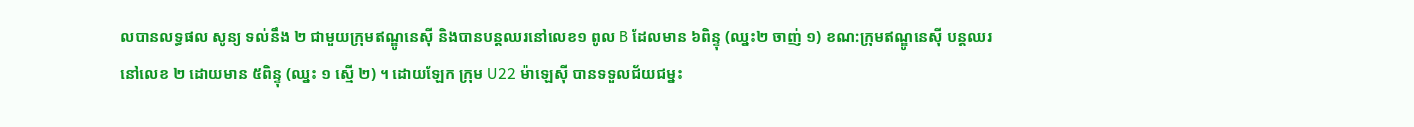លបានលទ្ធផល សូន្យ ទល់នឹង ២ ជាមួយក្រុមឥណ្ឌូនេស៊ី និងបានបន្តឈរនៅលេខ១ ពូល B ដែលមាន ៦ពិន្ទុ (ឈ្នះ២ ចាញ់ ១) ខណ:ក្រុមឥណ្ឌូនេស៊ី បន្តឈរនៅលេខ ២ ដោយមាន ៥ពិន្ទុ (ឈ្នះ ១ ស្មើ ២) ។ ដោយឡែក ក្រុម U22 ម៉ាឡេស៊ី បានទទួលជ័យជម្នះ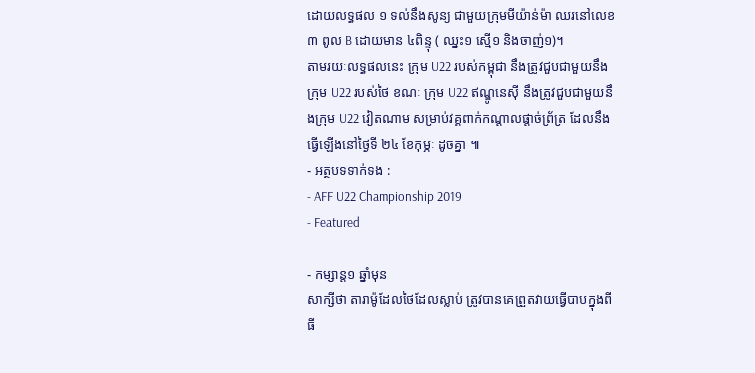ដោយលទ្ធផល ១ ទល់នឹងសូន្យ ជាមួយក្រុមមីយ៉ាន់ម៉ា ឈរនៅលេខ៣ ពូល B ដោយមាន ៤ពិន្ទុ ( ឈ្នះ១ ស្មើ១ និងចាញ់១)។
តាមរយៈលទ្ធផលនេះ ក្រុម U22 របស់កម្ពុជា នឹងត្រូវជួបជាមួយនឹងក្រុម U22 របស់ថៃ ខណៈ ក្រុម U22 ឥណ្ឌូនេស៊ី នឹងត្រូវជួបជាមួយនឹងក្រុម U22 វៀតណាម សម្រាប់វគ្គពាក់កណ្តាលផ្តាច់ព្រ័ត្រ ដែលនឹងធ្វើឡើងនៅថ្ងៃទី ២៤ ខែកុម្ភៈ ដូចគ្នា ៕
- អត្ថបទទាក់ទង :
- AFF U22 Championship 2019
- Featured

- កម្សាន្ត១ ឆ្នាំមុន
សាក្សីថា តារាម៉ូដែលថៃដែលស្លាប់ ត្រូវបានគេព្រួតវាយធ្វើបាបក្នុងពីធី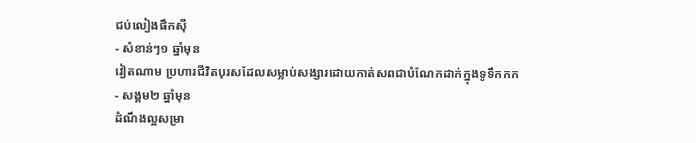ជប់លៀងផឹកស៊ី
- សំខាន់ៗ១ ឆ្នាំមុន
វៀតណាម ប្រហារជីវិតបុរសដែលសម្លាប់សង្សារដោយកាត់សពជាបំណែកដាក់ក្នុងទូទឹកកក
- សង្គម២ ឆ្នាំមុន
ដំណឹងល្អសម្រា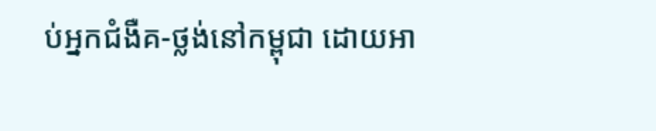ប់អ្នកជំងឺគ-ថ្លង់នៅកម្ពុជា ដោយអា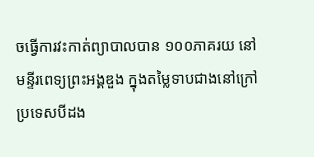ចធ្វើការវះកាត់ព្យាបាលបាន ១០០ភាគរយ នៅមន្ទីរពេទ្យព្រះអង្គឌួង ក្នុងតម្លៃទាបជាងនៅក្រៅប្រទេសបីដង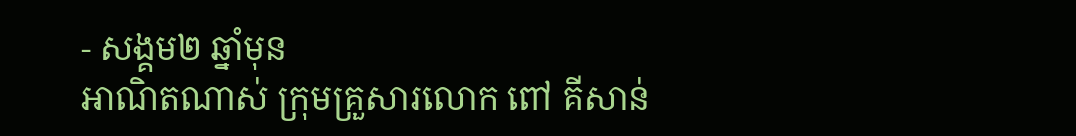- សង្គម២ ឆ្នាំមុន
អាណិតណាស់ ក្រុមគ្រួសារលោក ពៅ គីសាន់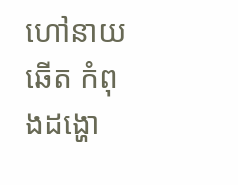ហៅនាយ ឆើត កំពុងដង្ហោ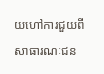យហៅការជួយពីសាធារណៈជន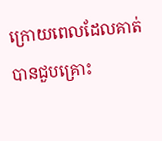ក្រោយពេលដែលគាត់បានជួបគ្រោះ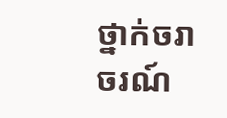ថ្នាក់ចរាចរណ៍